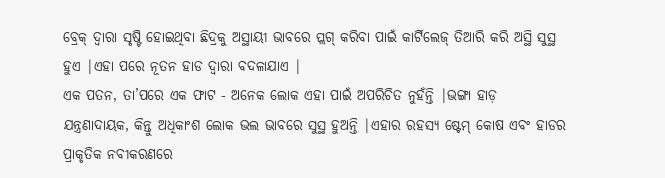ବ୍ରେକ୍ ଦ୍ୱାରା ସୃଷ୍ଟି ହୋଇଥିବା ଛିଦ୍ରକୁ ଅସ୍ଥାୟୀ ଭାବରେ ପ୍ଲଗ୍ କରିବା ପାଇଁ କାର୍ଟିଲେଜ୍ ତିଆରି କରି ଅସ୍ଥି ସୁସ୍ଥ ହୁଏ |ଏହା ପରେ ନୂତନ ହାଡ ଦ୍ୱାରା ବଦଳାଯାଏ |
ଏକ ପତନ, ତା’ପରେ ଏକ ଫାଟ - ଅନେକ ଲୋକ ଏହା ପାଇଁ ଅପରିଚିତ ନୁହଁନ୍ତି |ଭଙ୍ଗା ହାଡ଼ ଯନ୍ତ୍ରଣାଦାୟକ, କିନ୍ତୁ ଅଧିକାଂଶ ଲୋକ ଭଲ ଭାବରେ ସୁସ୍ଥ ହୁଅନ୍ତି |ଏହାର ରହସ୍ୟ ଷ୍ଟେମ୍ କୋଷ ଏବଂ ହାଡର ପ୍ରାକୃତିକ ନବୀକରଣରେ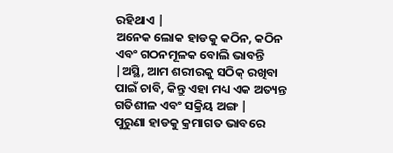ରହିଥାଏ |
ଅନେକ ଲୋକ ହାଡକୁ କଠିନ, କଠିନ ଏବଂ ଗଠନମୂଳକ ବୋଲି ଭାବନ୍ତି |ଅସ୍ଥି, ଆମ ଶରୀରକୁ ସଠିକ୍ ରଖିବା ପାଇଁ ଚାବି, କିନ୍ତୁ ଏହା ମଧ୍ୟ ଏକ ଅତ୍ୟନ୍ତ ଗତିଶୀଳ ଏବଂ ସକ୍ରିୟ ଅଙ୍ଗ |
ପୁରୁଣା ହାଡକୁ କ୍ରମାଗତ ଭାବରେ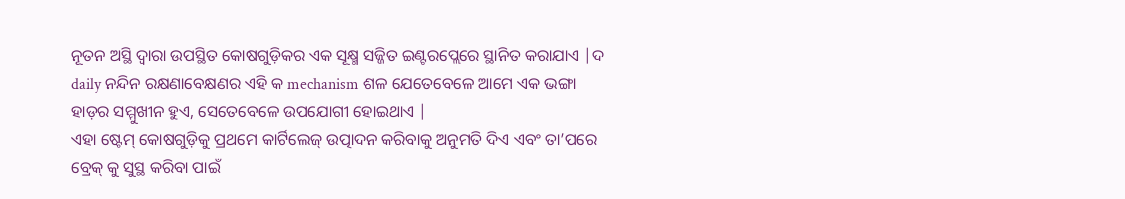ନୂତନ ଅସ୍ଥି ଦ୍ୱାରା ଉପସ୍ଥିତ କୋଷଗୁଡ଼ିକର ଏକ ସୂକ୍ଷ୍ମ ସଜ୍ଜିତ ଇଣ୍ଟରପ୍ଲେରେ ସ୍ଥାନିତ କରାଯାଏ |ଦ daily ନନ୍ଦିନ ରକ୍ଷଣାବେକ୍ଷଣର ଏହି କ mechanism ଶଳ ଯେତେବେଳେ ଆମେ ଏକ ଭଙ୍ଗା ହାଡ଼ର ସମ୍ମୁଖୀନ ହୁଏ, ସେତେବେଳେ ଉପଯୋଗୀ ହୋଇଥାଏ |
ଏହା ଷ୍ଟେମ୍ କୋଷଗୁଡ଼ିକୁ ପ୍ରଥମେ କାର୍ଟିଲେଜ୍ ଉତ୍ପାଦନ କରିବାକୁ ଅନୁମତି ଦିଏ ଏବଂ ତା’ପରେ ବ୍ରେକ୍ କୁ ସୁସ୍ଥ କରିବା ପାଇଁ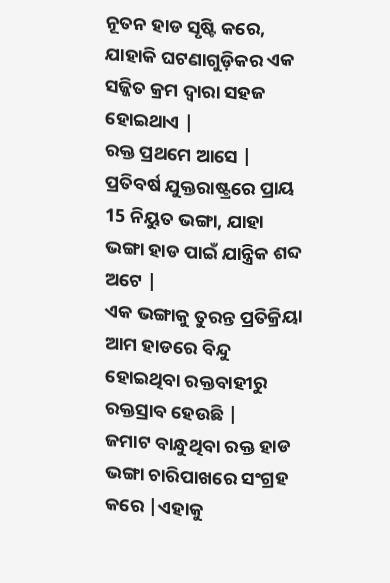ନୂତନ ହାଡ ସୃଷ୍ଟି କରେ, ଯାହାକି ଘଟଣାଗୁଡ଼ିକର ଏକ ସଜ୍ଜିତ କ୍ରମ ଦ୍ୱାରା ସହଜ ହୋଇଥାଏ |
ରକ୍ତ ପ୍ରଥମେ ଆସେ |
ପ୍ରତିବର୍ଷ ଯୁକ୍ତରାଷ୍ଟ୍ରରେ ପ୍ରାୟ 15 ନିୟୁତ ଭଙ୍ଗା, ଯାହା ଭଙ୍ଗା ହାଡ ପାଇଁ ଯାନ୍ତ୍ରିକ ଶବ୍ଦ ଅଟେ |
ଏକ ଭଙ୍ଗାକୁ ତୁରନ୍ତ ପ୍ରତିକ୍ରିୟା ଆମ ହାଡରେ ବିନ୍ଦୁ ହୋଇଥିବା ରକ୍ତବାହୀରୁ ରକ୍ତସ୍ରାବ ହେଉଛି |
ଜମାଟ ବାନ୍ଧୁଥିବା ରକ୍ତ ହାଡ ଭଙ୍ଗା ଚାରିପାଖରେ ସଂଗ୍ରହ କରେ |ଏହାକୁ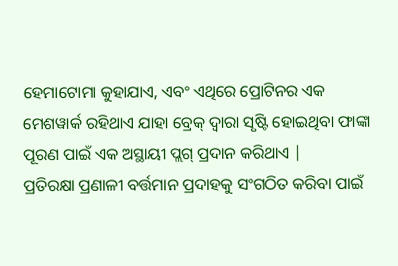ହେମାଟୋମା କୁହାଯାଏ, ଏବଂ ଏଥିରେ ପ୍ରୋଟିନର ଏକ ମେଶୱାର୍କ ରହିଥାଏ ଯାହା ବ୍ରେକ୍ ଦ୍ୱାରା ସୃଷ୍ଟି ହୋଇଥିବା ଫାଙ୍କା ପୂରଣ ପାଇଁ ଏକ ଅସ୍ଥାୟୀ ପ୍ଲଗ୍ ପ୍ରଦାନ କରିଥାଏ |
ପ୍ରତିରକ୍ଷା ପ୍ରଣାଳୀ ବର୍ତ୍ତମାନ ପ୍ରଦାହକୁ ସଂଗଠିତ କରିବା ପାଇଁ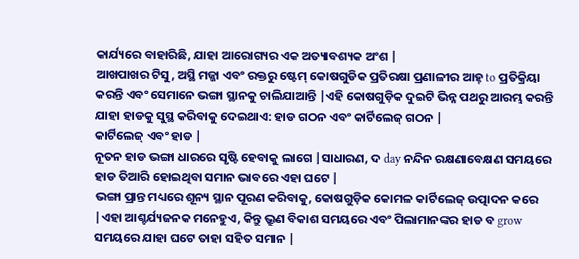କାର୍ଯ୍ୟରେ ବାହାରିଛି, ଯାହା ଆରୋଗ୍ୟର ଏକ ଅତ୍ୟାବଶ୍ୟକ ଅଂଶ |
ଆଖପାଖର ଟିସୁ, ଅସ୍ଥି ମଜ୍ଜା ଏବଂ ରକ୍ତରୁ ଷ୍ଟେମ୍ କୋଷଗୁଡିକ ପ୍ରତିରକ୍ଷା ପ୍ରଣାଳୀର ଆହ୍ to ପ୍ରତିକ୍ରିୟା କରନ୍ତି ଏବଂ ସେମାନେ ଭଙ୍ଗା ସ୍ଥାନକୁ ଚାଲିଯାଆନ୍ତି |ଏହି କୋଷଗୁଡ଼ିକ ଦୁଇଟି ଭିନ୍ନ ପଥରୁ ଆରମ୍ଭ କରନ୍ତି ଯାହା ହାଡକୁ ସୁସ୍ଥ କରିବାକୁ ଦେଇଥାଏ: ହାଡ ଗଠନ ଏବଂ କାର୍ଟିଲେଜ୍ ଗଠନ |
କାର୍ଟିଲେଜ୍ ଏବଂ ହାଡ |
ନୂତନ ହାଡ ଭଙ୍ଗା ଧାରରେ ସୃଷ୍ଟି ହେବାକୁ ଲାଗେ |ସାଧାରଣ, ଦ day ନନ୍ଦିନ ରକ୍ଷଣାବେକ୍ଷଣ ସମୟରେ ହାଡ ତିଆରି ହୋଇଥିବା ସମାନ ଭାବରେ ଏହା ଘଟେ |
ଭଙ୍ଗା ପ୍ରାନ୍ତ ମଧ୍ୟରେ ଶୂନ୍ୟ ସ୍ଥାନ ପୂରଣ କରିବାକୁ, କୋଷଗୁଡ଼ିକ କୋମଳ କାର୍ଟିଲେଜ୍ ଉତ୍ପାଦନ କରେ |ଏହା ଆଶ୍ଚର୍ଯ୍ୟଜନକ ମନେହୁଏ, କିନ୍ତୁ ଭ୍ରୁଣ ବିକାଶ ସମୟରେ ଏବଂ ପିଲାମାନଙ୍କର ହାଡ ବ grow ସମୟରେ ଯାହା ଘଟେ ତାହା ସହିତ ସମାନ |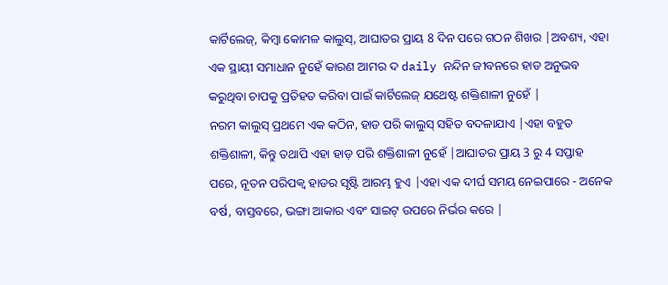କାର୍ଟିଲେଜ୍, କିମ୍ବା କୋମଳ କାଲୁସ୍, ଆଘାତର ପ୍ରାୟ 8 ଦିନ ପରେ ଗଠନ ଶିଖର |ଅବଶ୍ୟ, ଏହା ଏକ ସ୍ଥାୟୀ ସମାଧାନ ନୁହେଁ କାରଣ ଆମର ଦ daily ନନ୍ଦିନ ଜୀବନରେ ହାଡ ଅନୁଭବ କରୁଥିବା ଚାପକୁ ପ୍ରତିହତ କରିବା ପାଇଁ କାର୍ଟିଲେଜ୍ ଯଥେଷ୍ଟ ଶକ୍ତିଶାଳୀ ନୁହେଁ |
ନରମ କାଲୁସ୍ ପ୍ରଥମେ ଏକ କଠିନ, ହାଡ ପରି କାଲୁସ୍ ସହିତ ବଦଳାଯାଏ |ଏହା ବହୁତ ଶକ୍ତିଶାଳୀ, କିନ୍ତୁ ତଥାପି ଏହା ହାଡ଼ ପରି ଶକ୍ତିଶାଳୀ ନୁହେଁ |ଆଘାତର ପ୍ରାୟ 3 ରୁ 4 ସପ୍ତାହ ପରେ, ନୂତନ ପରିପକ୍ୱ ହାଡର ସୃଷ୍ଟି ଆରମ୍ଭ ହୁଏ |ଏହା ଏକ ଦୀର୍ଘ ସମୟ ନେଇପାରେ - ଅନେକ ବର୍ଷ, ବାସ୍ତବରେ, ଭଙ୍ଗା ଆକାର ଏବଂ ସାଇଟ୍ ଉପରେ ନିର୍ଭର କରେ |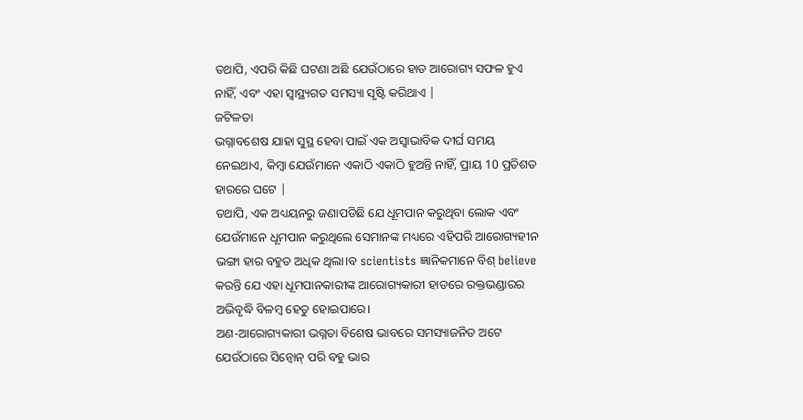ତଥାପି, ଏପରି କିଛି ଘଟଣା ଅଛି ଯେଉଁଠାରେ ହାଡ ଆରୋଗ୍ୟ ସଫଳ ହୁଏ ନାହିଁ, ଏବଂ ଏହା ସ୍ୱାସ୍ଥ୍ୟଗତ ସମସ୍ୟା ସୃଷ୍ଟି କରିଥାଏ |
ଜଟିଳତା
ଭଗ୍ନାବଶେଷ ଯାହା ସୁସ୍ଥ ହେବା ପାଇଁ ଏକ ଅସ୍ୱାଭାବିକ ଦୀର୍ଘ ସମୟ ନେଇଥାଏ, କିମ୍ବା ଯେଉଁମାନେ ଏକାଠି ଏକାଠି ହୁଅନ୍ତି ନାହିଁ, ପ୍ରାୟ 10 ପ୍ରତିଶତ ହାରରେ ଘଟେ |
ତଥାପି, ଏକ ଅଧ୍ୟୟନରୁ ଜଣାପଡିଛି ଯେ ଧୂମପାନ କରୁଥିବା ଲୋକ ଏବଂ ଯେଉଁମାନେ ଧୂମପାନ କରୁଥିଲେ ସେମାନଙ୍କ ମଧ୍ୟରେ ଏହିପରି ଆରୋଗ୍ୟହୀନ ଭଙ୍ଗା ହାର ବହୁତ ଅଧିକ ଥିଲା।ବ scientists ଜ୍ଞାନିକମାନେ ବିଶ୍ believe କରନ୍ତି ଯେ ଏହା ଧୂମପାନକାରୀଙ୍କ ଆରୋଗ୍ୟକାରୀ ହାଡରେ ରକ୍ତଭଣ୍ଡାରର ଅଭିବୃଦ୍ଧି ବିଳମ୍ବ ହେତୁ ହୋଇପାରେ।
ଅଣ-ଆରୋଗ୍ୟକାରୀ ଭଗ୍ନତା ବିଶେଷ ଭାବରେ ସମସ୍ୟାଜନିତ ଅଟେ ଯେଉଁଠାରେ ସିନ୍ବୋନ୍ ପରି ବହୁ ଭାର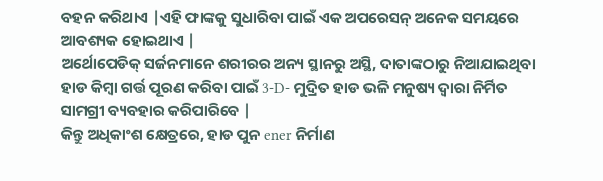ବହନ କରିଥାଏ |ଏହି ଫାଙ୍କକୁ ସୁଧାରିବା ପାଇଁ ଏକ ଅପରେସନ୍ ଅନେକ ସମୟରେ ଆବଶ୍ୟକ ହୋଇଥାଏ |
ଅର୍ଥୋପେଡିକ୍ ସର୍ଜନମାନେ ଶରୀରର ଅନ୍ୟ ସ୍ଥାନରୁ ଅସ୍ଥି, ଦାତାଙ୍କଠାରୁ ନିଆଯାଇଥିବା ହାଡ କିମ୍ବା ଗର୍ତ୍ତ ପୂରଣ କରିବା ପାଇଁ 3-D- ମୁଦ୍ରିତ ହାଡ ଭଳି ମନୁଷ୍ୟ ଦ୍ୱାରା ନିର୍ମିତ ସାମଗ୍ରୀ ବ୍ୟବହାର କରିପାରିବେ |
କିନ୍ତୁ ଅଧିକାଂଶ କ୍ଷେତ୍ରରେ, ହାଡ ପୁନ ener ନିର୍ମାଣ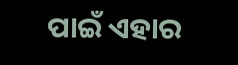ପାଇଁ ଏହାର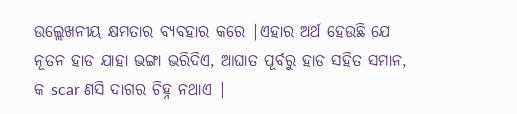ଉଲ୍ଲେଖନୀୟ କ୍ଷମତାର ବ୍ୟବହାର କରେ |ଏହାର ଅର୍ଥ ହେଉଛି ଯେ ନୂତନ ହାଡ ଯାହା ଭଙ୍ଗା ଭରିଦିଏ, ଆଘାତ ପୂର୍ବରୁ ହାଡ ସହିତ ସମାନ, କ scar ଣସି ଦାଗର ଚିହ୍ନ ନଥାଏ |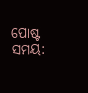ପୋଷ୍ଟ ସମୟ: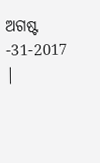ଅଗଷ୍ଟ -31-2017 |